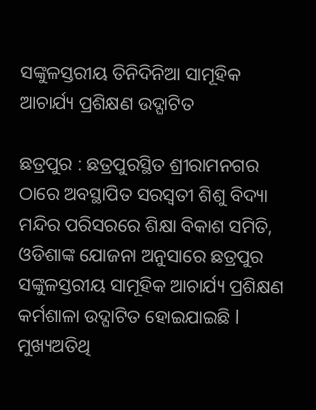ସଙ୍କୁଳସ୍ତରୀୟ ତିନିଦିନିଆ ସାମୂହିକ ଆଚାର୍ଯ୍ୟ ପ୍ରଶିକ୍ଷଣ ଉଦ୍ଘାଟିତ

ଛତ୍ରପୁର : ଛତ୍ରପୁରସ୍ଥିତ ଶ୍ରୀରାମନଗର ଠାରେ ଅବସ୍ଥାପିତ ସରସ୍ଵତୀ ଶିଶୁ ବିଦ୍ୟା ମନ୍ଦିର ପରିସରରେ ଶିକ୍ଷା ବିକାଶ ସମିତି, ଓଡିଶାଙ୍କ ଯୋଜନା ଅନୁସାରେ ଛତ୍ରପୁର ସଙ୍କୁଳସ୍ତରୀୟ ସାମୂହିକ ଆଚାର୍ଯ୍ୟ ପ୍ରଶିକ୍ଷଣ କର୍ମଶାଳା ଉଦ୍ଘାଟିତ ହୋଇଯାଇଛି l
ମୁଖ୍ୟଅତିଥି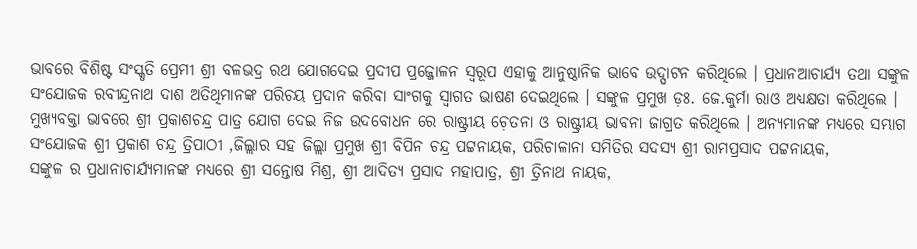ଭାବରେ ବିଶିଷ୍ଟ ସଂସ୍କୃତି ପ୍ରେମୀ ଶ୍ରୀ ବଳଭଦ୍ର ରଥ ଯୋଗଦେଇ ପ୍ରଦୀପ ପ୍ରଜ୍ଜୋଳନ ସ୍ୱରୂପ ଏହାକୁ ଆନୁଷ୍ଠାନିକ ଭାବେ ଉଦ୍ଘାଟନ କରିଥିଲେ । ପ୍ରଧାନଆଚାର୍ଯ୍ୟ ତଥା ସଙ୍କୁଳ ସଂଯୋଜକ ରବୀନ୍ଦ୍ରନାଥ ଦାଶ ଅତିଥିମାନଙ୍କ ପରିଚୟ ପ୍ରଦାନ କରିବା ସାଂଗକୁ ସ୍ଵାଗତ ଭାଷଣ ଦେଇଥିଲେ । ସଙ୍କୁଳ ପ୍ରମୁଖ ଡ଼ଃ. ଜେ.କୁର୍ମା ରାଓ ଅଧ୍ୟକ୍ଷତା କରିଥିଲେ । ମୁଖ୍ୟବକ୍ତା ଭାବରେ ଶ୍ରୀ ପ୍ରକାଶଚନ୍ଦ୍ର ପାତ୍ର ଯୋଗ ଦେଇ ନିଜ ଉଦବୋଧନ ରେ ରାଷ୍ଟ୍ରୀୟ ଚ଼େତନା ଓ ରାଷ୍ଟ୍ରୀୟ ଭାବନା ଜାଗ୍ରତ କରିଥିଲେ । ଅନ୍ୟମାନଙ୍କ ମଧ୍ୟରେ ସମ୍ଭାଗ ସଂଯୋଜକ ଶ୍ରୀ ପ୍ରକାଶ ଚନ୍ଦ୍ର ତ୍ରିପାଠୀ ,ଜିଲ୍ଲାର ସହ ଜିଲ୍ଲା ପ୍ରମୁଖ ଶ୍ରୀ ବିପିନ ଚନ୍ଦ୍ର ପଟ୍ଟନାୟକ, ପରିଚାଳାନା ସମିତିର ସଦସ୍ୟ ଶ୍ରୀ ରାମପ୍ରସାଦ ପଟ୍ଟନାୟକ,
ସଙ୍କୁଳ ର ପ୍ରଧାନାଚାର୍ଯ୍ୟମାନଙ୍କ ମଧ୍ୟରେ ଶ୍ରୀ ସନ୍ତୋଷ ମିଶ୍ର, ଶ୍ରୀ ଆଦିତ୍ୟ ପ୍ରସାଦ ମହାପାତ୍ର, ଶ୍ରୀ ତ୍ରିନାଥ ନାୟକ,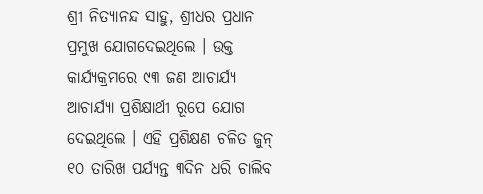ଶ୍ରୀ ନିତ୍ୟାନନ୍ଦ ସାହୁ, ଶ୍ରୀଧର ପ୍ରଧାନ ପ୍ରମୁଖ ଯୋଗଦେଇଥିଲେ । ଉକ୍ତ କାର୍ଯ୍ୟକ୍ରମରେ ୯୩ ଜଣ ଆଚାର୍ଯ୍ୟ ଆଚାର୍ଯ୍ୟା ପ୍ରଶିକ୍ଷାର୍ଥୀ ରୂପେ ଯୋଗ ଦେଇଥିଲେ । ଏହି ପ୍ରଶିକ୍ଷଣ ଚଳିତ ଜୁନ୍ ୧୦ ତାରିଖ ପର୍ଯ୍ୟନ୍ତ ୩ଦିନ ଧରି ଚାଲିବ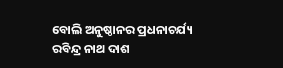ବୋଲି ଅନୁଷ୍ଠାନର ପ୍ରଧନାଚର୍ଯ୍ୟ ରବିନ୍ଦ୍ର ନାଥ ଦାଶ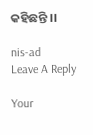କହିଛନ୍ତି ।।

nis-ad
Leave A Reply

Your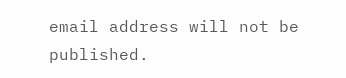email address will not be published.